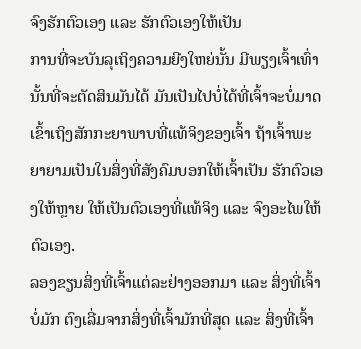ຈົງຮັກຕົວເອງ ແລະ ຮັກຕົວເອງໃຫ້ເປັນ
ການທີ່ຈະບັນລຸເຖິງຄວາມຍີງໃຫຍ່ນັ້ນ ມີພຽງເຈົ້າເທົ່ານັ້ນທີ່ຈະຕັດສິນມັນໄດ້ ມັນເປັນໄປບໍ່ໄດ້ທີ່ເຈົ້າຈະບໍ່ມາດເຂົ້າເຖິງສັກກະຍາພາບທີ່ແທ້ຈິງຂອງເຈົ້າ ຖ້າເຈົ້າພະຍາຍາມເປັນໃນສິ່ງທີ່ສັງຄົມບອກໃຫ້ເຈົ້າເປັນ ຮັກຕົວເອງໃຫ້ຫຼາຍ ໃຫ້ເປັນຕົວເອງທີ່ແທ້ຈິງ ແລະ ຈົງອະໄພໃຫ້ຕົວເອງ.
ລອງຂຽນສິ່ງທີ່ເຈົ້າແຕ່ລະຢ່າງອອກມາ ແລະ ສິ່ງທີ່ເຈົ້າບໍ່ມັກ ຕົງເລີ່ມຈາກສິ່ງທີ່ເຈົ້າມັກທີ່ສຸດ ແລະ ສິ່ງທີ່ເຈົ້າ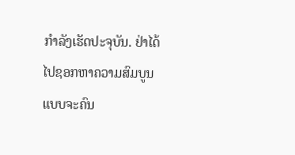ກຳລັງເຮັດປະຈຸບັນ. ຢ່າໄດ້ໄປຊອກຫາຄວາມສົມບູນແບບຈະຄົນ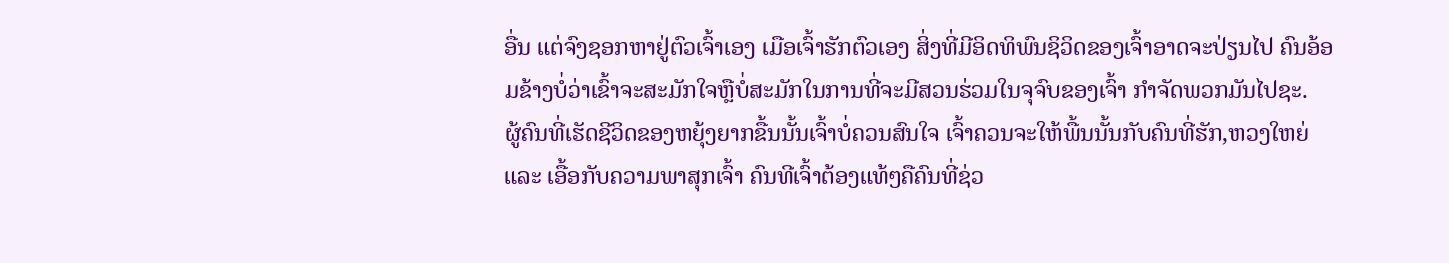ອື່ນ ແຕ່ຈົງຊອກຫາຢູ່ຕົວເຈົ້າເອງ ເມືອເຈົ້າຮັກຕົວເອງ ສິ່ງທີ່ມີອິດທິພົນຊິວິດຂອງເຈົ້າອາດຈະປ່ຽນໄປ ຄົນອ້ອມຂ້າງບໍ່ວ່າເຂົ້າຈະສະມັກໃຈຫຼືບໍ່ສະມັກໃນການທີ່ຈະມີສວນຮ່ວມໃນຈຸຈົບຂອງເຈົ້າ ກຳຈັດພວກມັນໄປຊະ.
ຜູ້ຄົນທີ່ເຮັດຊີວິດຂອງຫຍຸ້ງຍາກຂື້ນນັ້ນເຈົ້າບໍ່ຄວນສົນໃຈ ເຈົ້າຄວນຈະໃຫ້ພື້ນນັ້ນກັບຄົນທີ່ຮັກ,ຫວງໃຫຍ່ ແລະ ເອື້ອກັບຄວາມພາສຸກເຈົ້າ ຄົນທີເຈົ້າຕ້ອງແທ້ໆຄືຄົນທີ່ຊ່ວ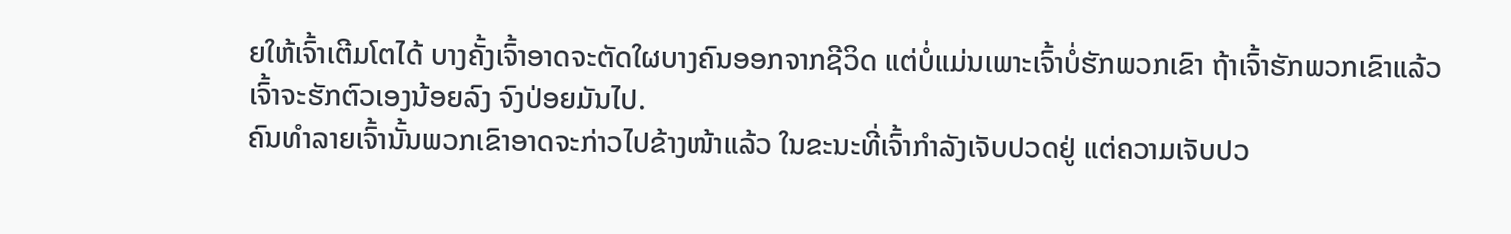ຍໃຫ້ເຈົ້າເຕີມໂຕໄດ້ ບາງຄັ້ງເຈົ້າອາດຈະຕັດໃຜບາງຄົນອອກຈາກຊີວິດ ແຕ່ບໍ່ແມ່ນເພາະເຈົ້າບໍ່ຮັກພວກເຂົາ ຖ້າເຈົ້າຮັກພວກເຂົາແລ້ວເຈົ້າຈະຮັກຕົວເອງນ້ອຍລົງ ຈົງປ່ອຍມັນໄປ.
ຄົນທຳລາຍເຈົ້ານັ້ນພວກເຂົາອາດຈະກ່າວໄປຂ້າງໜ້າແລ້ວ ໃນຂະນະທີ່ເຈົ້າກຳລັງເຈັບປວດຢູ່ ແຕ່ຄວາມເຈັບປວ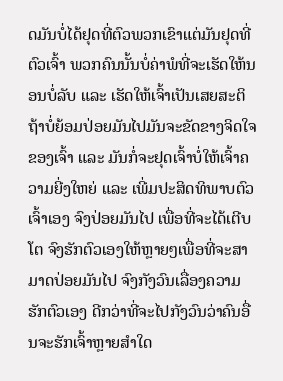ດມັນບໍ່ໄດ້ຢຸດທີ່ຕົວພວກເຂົາແຕ່ມັນຢຸດທີ່ຕົວເຈົ້າ ພວກຄົນນັ້ນບໍ່ຄ່າພໍທີ່ຈະເຮັດໃຫ້ນອນບໍ່ລັບ ແລະ ເຮັດໃຫ້ເຈົ້າເປັນເສຍສະຕິ ຖ້າບໍ່ຍ້ອມປ່ອຍມັນໄປມັນຈະຂັດຂາງຈິດໃຈຂອງເຈົ້າ ແລະ ມັນກໍ່ຈະຢຸດເຈົ້າບໍ່ໃຫ້ເຈົ້າຄວາມຍີ່ງໃຫຍ່ ແລະ ເພີ່ມປະສິດທິພາບຕົວເຈົ້າເອງ ຈົງປ່ອຍມັນໄປ ເພື່ອທີ່ຈະໄດ້ເຕີບໂຕ ຈົງຮັກຕົວເອງໃຫ້ຫຼາຍໆເພື່ອທີ່ຈະສາມາດປ່ອຍມັນໄປ ຈົງກັງວົນເລື່ອງຄວາມຮັກຕົວເອງ ດີກວ່າທີ່ຈະໄປກັງວົນວ່າຄົນອື່ນຈະຮັກເຈົ້າຫຼາຍສຳໃດ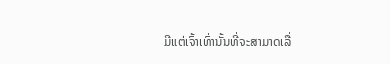ມີແຕ່ເຈົ້າເທົ່ານັ້ນທີ່ຈະສາມາດເລື່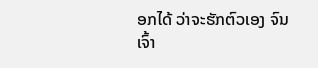ອກໄດ້ ວ່າຈະຮັກຕົວເອງ ຈົນເຈົ້າ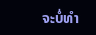ຈະບໍ່ທຳ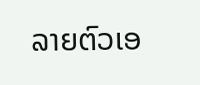ລາຍຕົວເອ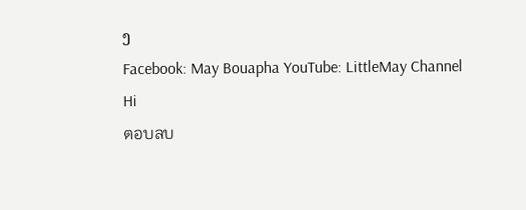ງ
Facebook: May Bouapha YouTube: LittleMay Channel
Hi
ตอบลบ